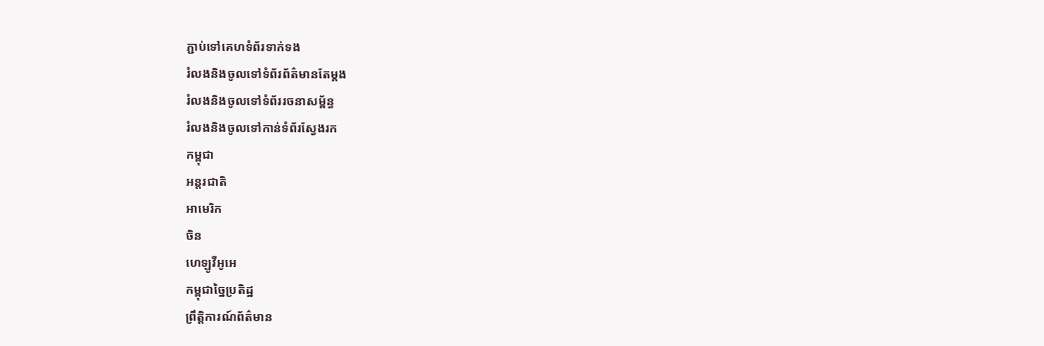ភ្ជាប់ទៅគេហទំព័រទាក់ទង
រំលងនិងចូលទៅទំព័រព័ត៌មានតែម្តង
រំលងនិងចូលទៅទំព័ររចនាសម្ព័ន្ធ
រំលងនិងចូលទៅកាន់ទំព័រស្វែងរក
កម្ពុជា
អន្តរជាតិ
អាមេរិក
ចិន
ហេឡូវីអូអេ
កម្ពុជាច្នៃប្រតិដ្ឋ
ព្រឹត្តិការណ៍ព័ត៌មាន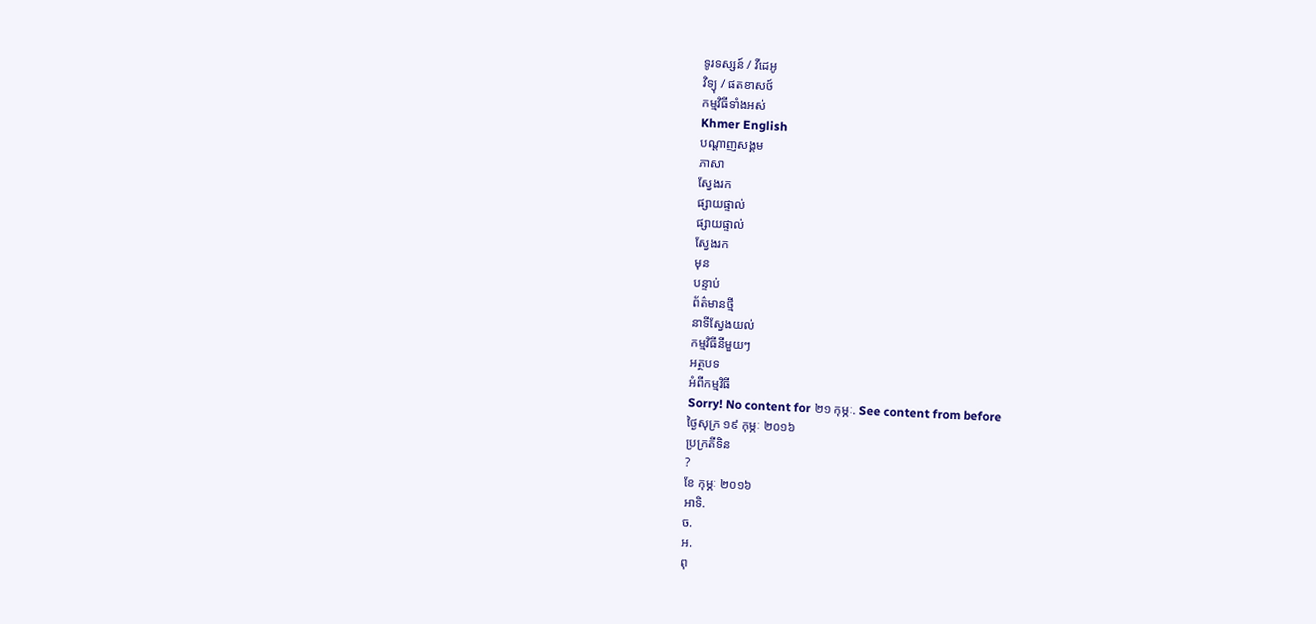ទូរទស្សន៍ / វីដេអូ
វិទ្យុ / ផតខាសថ៍
កម្មវិធីទាំងអស់
Khmer English
បណ្តាញសង្គម
ភាសា
ស្វែងរក
ផ្សាយផ្ទាល់
ផ្សាយផ្ទាល់
ស្វែងរក
មុន
បន្ទាប់
ព័ត៌មានថ្មី
នាទីស្វែងយល់
កម្មវិធីនីមួយៗ
អត្ថបទ
អំពីកម្មវិធី
Sorry! No content for ២១ កុម្ភៈ. See content from before
ថ្ងៃសុក្រ ១៩ កុម្ភៈ ២០១៦
ប្រក្រតីទិន
?
ខែ កុម្ភៈ ២០១៦
អាទិ.
ច.
អ.
ពុ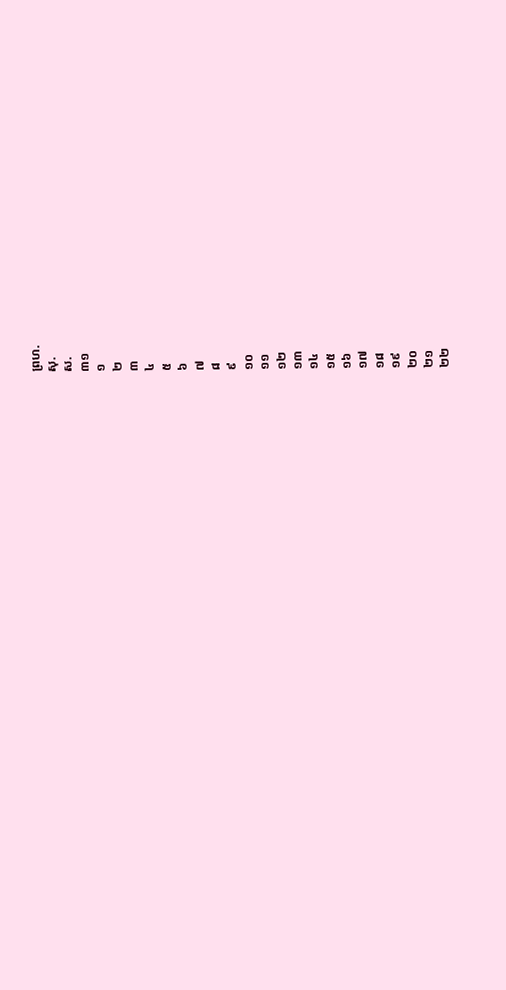ព្រហ.
សុ.
ស.
៣១
១
២
៣
៤
៥
៦
៧
៨
៩
១០
១១
១២
១៣
១៤
១៥
១៦
១៧
១៨
១៩
២០
២១
២២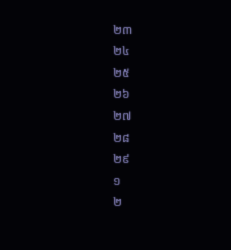២៣
២៤
២៥
២៦
២៧
២៨
២៩
១
២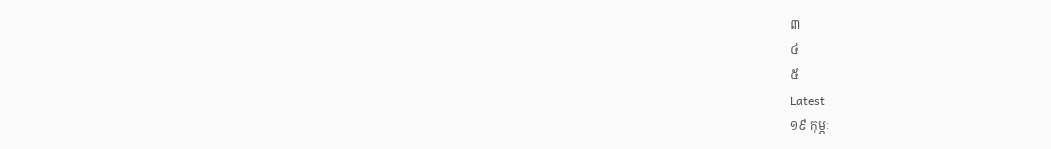៣
៤
៥
Latest
១៩ កុម្ភៈ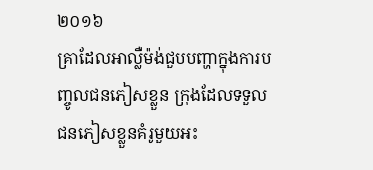២០១៦
គ្រាដែលអាល្លឺម៉ង់ជួបបញ្ហាក្នុងការបញ្ចូលជនភៀសខ្លួន ក្រុងដែលទទួលជនភៀសខ្លួនគំរូមួយអះ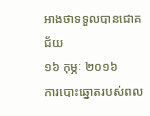អាងថាទទួលបានជោគជ័យ
១៦ កុម្ភៈ ២០១៦
ការបោះឆ្នោតរបស់ពល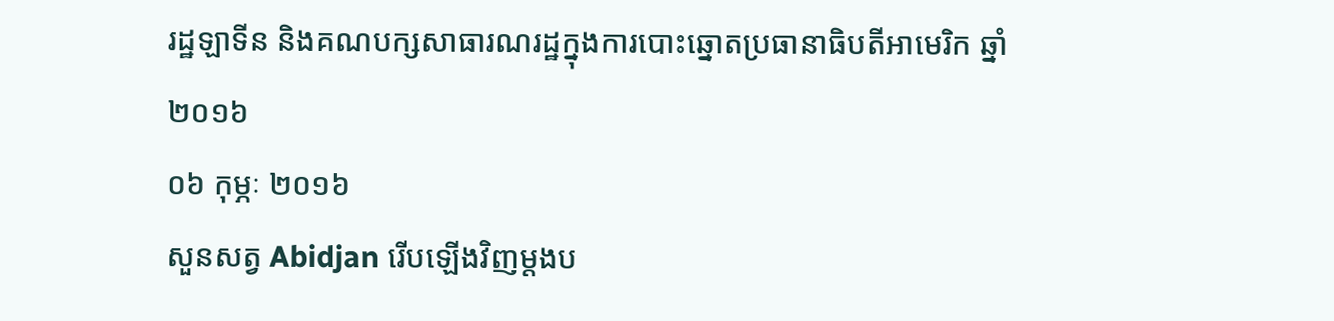រដ្ឋឡាទីន និងគណបក្សសាធារណរដ្ឋក្នុងការបោះឆ្នោតប្រធានាធិបតីអាមេរិក ឆ្នាំ២០១៦
០៦ កុម្ភៈ ២០១៦
សួនសត្វ Abidjan រើបឡើងវិញម្តងប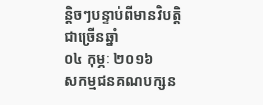ន្តិចៗបន្ទាប់ពីមានវិបត្តិជាច្រើនឆ្នាំ
០៤ កុម្ភៈ ២០១៦
សកម្មជនគណបក្សន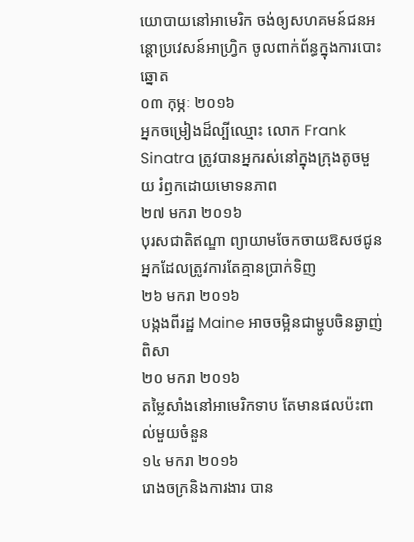យោបាយនៅអាមេរិក ចង់ឲ្យសហគមន៍ជនអន្តោប្រវេសន៍អាហ្វ្រិក ចូលពាក់ព័ន្ធក្នុងការបោះឆ្នោត
០៣ កុម្ភៈ ២០១៦
អ្នកចម្រៀងដ៏ល្បីឈ្មោះ លោក Frank Sinatra ត្រូវបានអ្នករស់នៅក្នុងក្រុងតូចមួយ រំឭកដោយមោទនភាព
២៧ មករា ២០១៦
បុរសជាតិឥណ្ឌា ព្យាយាមចែកចាយឱសថជូនអ្នកដែលត្រូវការតែគ្មានប្រាក់ទិញ
២៦ មករា ២០១៦
បង្កងពីរដ្ឋ Maine អាចចម្អិនជាម្ហូបចិនឆ្ងាញ់ពិសា
២០ មករា ២០១៦
តម្លៃសាំងនៅអាមេរិកទាប តែមានផលប៉ះពាល់មួយចំនួន
១៤ មករា ២០១៦
រោងចក្រនិងការងារ បាន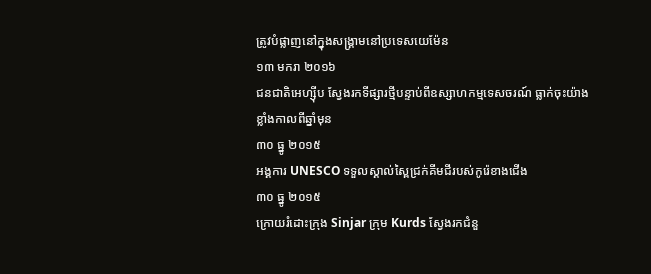ត្រូវបំផ្លាញនៅក្នុងសង្គ្រាមនៅប្រទេសយេម៉ែន
១៣ មករា ២០១៦
ជនជាតិអេហ្ស៊ីប ស្វែងរកទីផ្សារថ្មីបន្ទាប់ពីឧស្សាហកម្មទេសចរណ៍ ធ្លាក់ចុះយ៉ាងខ្លាំងកាលពីឆ្នាំមុន
៣០ ធ្នូ ២០១៥
អង្គការ UNESCO ទទួលស្គាល់ស្ពៃជ្រក់គីមជីរបស់កូរ៉េខាងជើង
៣០ ធ្នូ ២០១៥
ក្រោយរំដោះក្រុង Sinjar ក្រុម Kurds ស្វែងរកជំនួ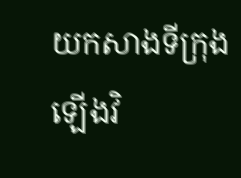យកសាងទីក្រុងឡើងវិ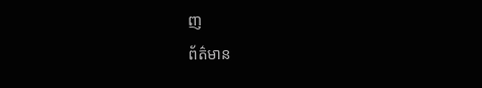ញ
ព័ត៌មាន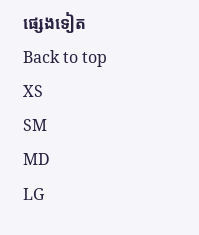ផ្សេងទៀត
Back to top
XS
SM
MD
LG